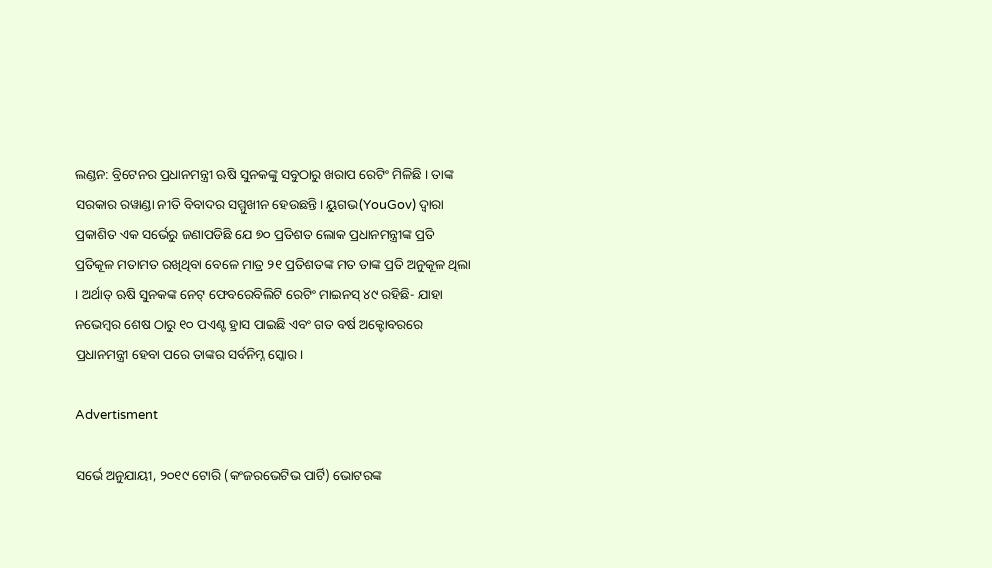ଲଣ୍ଡନ: ବ୍ରିଟେନର ପ୍ରଧାନମନ୍ତ୍ରୀ ଋଷି ସୁନକଙ୍କୁ ସବୁଠାରୁ ଖରାପ ରେଟିଂ ମିଳିଛି । ତାଙ୍କ ସରକାର ରୱାଣ୍ଡା ନୀତି ବିବାଦର ସମ୍ମୁଖୀନ ହେଉଛନ୍ତି। ୟୁଗଭ(YouGov) ଦ୍ୱାରା ପ୍ରକାଶିତ ଏକ ସର୍ଭେରୁ ଜଣାପଡିଛି ଯେ ୭୦ ପ୍ରତିଶତ ଲୋକ ପ୍ରଧାନମନ୍ତ୍ରୀଙ୍କ ପ୍ରତି ପ୍ରତିକୂଳ ମତାମତ ରଖିଥିବା ବେଳେ ମାତ୍ର ୨୧ ପ୍ରତିଶତଙ୍କ ମତ ତାଙ୍କ ପ୍ରତି ଅନୁକୂଳ ଥିଲା । ଅର୍ଥାତ୍ ଋଷି ସୁନକଙ୍କ ନେଟ୍ ଫେବରେବିଲିଟି ରେଟିଂ ମାଇନସ୍ ୪୯ ରହିଛି- ଯାହା ନଭେମ୍ବର ଶେଷ ଠାରୁ ୧୦ ପଏଣ୍ଟ ହ୍ରାସ ପାଇଛି ଏବଂ ଗତ ବର୍ଷ ଅକ୍ଟୋବରରେ ପ୍ରଧାନମନ୍ତ୍ରୀ ହେବା ପରେ ତାଙ୍କର ସର୍ବନିମ୍ନ ସ୍କୋର।

Advertisment

ସର୍ଭେ ଅନୁଯାୟୀ, ୨୦୧୯ ଟୋରି (କଂଜରଭେଟିଭ ପାର୍ଟି) ଭୋଟରଙ୍କ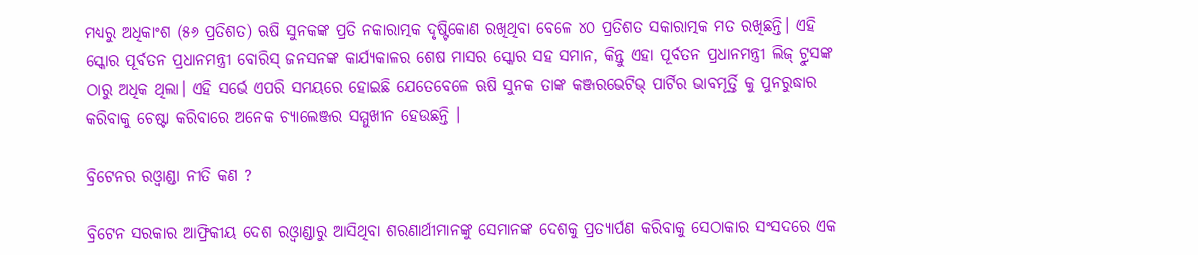ମଧ୍ୟରୁ ଅଧିକାଂଶ (୫୬ ପ୍ରତିଶତ) ଋଷି ସୁନକଙ୍କ ପ୍ରତି ନକାରାତ୍ମକ ଦୃଷ୍ଟିକୋଣ ରଖିଥିବା ବେଳେ ୪୦ ପ୍ରତିଶତ ସକାରାତ୍ମକ ମତ ରଖିଛନ୍ତି। ଏହି ସ୍କୋର ପୂର୍ବତନ ପ୍ରଧାନମନ୍ତ୍ରୀ ବୋରିସ୍ ଜନସନଙ୍କ କାର୍ଯ୍ୟକାଳର ଶେଷ ମାସର ସ୍କୋର ସହ ସମାନ, କିନ୍ତୁ ଏହା ପୂର୍ବତନ ପ୍ରଧାନମନ୍ତ୍ରୀ ଲିଜ୍ ଟ୍ରୁସଙ୍କ ଠାରୁ ଅଧିକ ଥିଲା। ଏହି ସର୍ଭେ ଏପରି ସମୟରେ ହୋଇଛି ଯେତେବେଳେ ଋଷି ସୁନକ ତାଙ୍କ କଞ୍ଜରଭେଟିଭ୍ ପାର୍ଟିର ଭାବମୂର୍ତ୍ତି କୁ ପୁନରୁଦ୍ଧାର କରିବାକୁ ଚେଷ୍ଟା କରିବାରେ ଅନେକ ଚ୍ୟାଲେଞ୍ଜର ସମ୍ମୁଖୀନ ହେଉଛନ୍ତି ।

ବ୍ରିଟେନର ରଓ୍ବାଣ୍ଡା ନୀତି କଣ ?

ବ୍ରିଟେନ ସରକାର ଆଫ୍ରିକୀୟ ଦେଶ ରଓ୍ବାଣ୍ଡାରୁ ଆସିଥିବା ଶରଣାର୍ଥୀମାନଙ୍କୁ ସେମାନଙ୍କ ଦେଶକୁ ପ୍ରତ୍ୟାର୍ପଣ କରିବାକୁ ସେଠାକାର ସଂସଦରେ ଏକ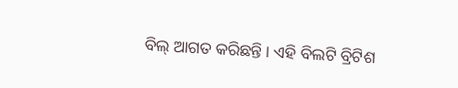ବିଲ୍ ଆଗତ କରିଛନ୍ତି । ଏହି ବିଲଟି ବ୍ରିଟିଶ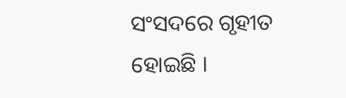ସଂସଦରେ ଗୃହୀତ ହୋଇଛି ।